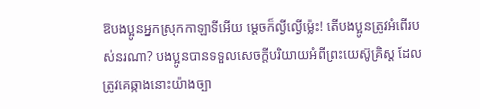ឱបងប្អូនអ្នកស្រុកកាឡាទីអើយ ម្ដេចក៏ល្ងីល្ងើម៉្លេះ! តើបងប្អូនត្រូវអំពើរបស់នរណា? បងប្អូនបានទទួលសេចក្ដីបរិយាយអំពីព្រះយេស៊ូគ្រិស្ត ដែលត្រូវគេឆ្កាងនោះយ៉ាងច្បា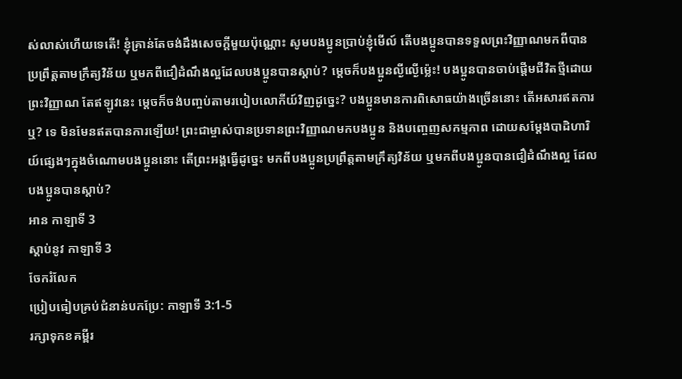ស់លាស់ហើយទេតើ! ខ្ញុំគ្រាន់តែចង់ដឹងសេចក្ដីមួយប៉ុណ្ណោះ សូមបងប្អូនប្រាប់ខ្ញុំមើល៍ តើបងប្អូនបានទទួលព្រះវិញ្ញាណមកពីបានប្រព្រឹត្តតាមក្រឹត្យវិន័យ ឬមកពីជឿដំណឹងល្អដែលបងប្អូនបានស្ដាប់? ម្ដេចក៏បងប្អូនល្ងីល្ងើម៉្លេះ! បងប្អូនបានចាប់ផ្ដើមជីវិតថ្មីដោយព្រះវិញ្ញាណ តែឥឡូវនេះ ម្ដេចក៏ចង់បញ្ចប់តាមរបៀបលោកីយ៍វិញដូច្នេះ? បងប្អូនមានការពិសោធយ៉ាងច្រើននោះ តើអសារឥតការឬ? ទេ មិនមែនឥតបានការឡើយ! ព្រះជាម្ចាស់បានប្រទានព្រះវិញ្ញាណមកបងប្អូន និងបញ្ចេញសកម្មភាព ដោយសម្តែងបាដិហារិយ៍ផ្សេងៗក្នុងចំណោមបងប្អូននោះ តើព្រះអង្គធ្វើដូច្នេះ មកពីបងប្អូនប្រព្រឹត្តតាមក្រឹត្យវិន័យ ឬមកពីបងប្អូនបានជឿដំណឹងល្អ ដែលបងប្អូនបានស្ដាប់?
អាន កាឡាទី 3
ស្ដាប់នូវ កាឡាទី 3
ចែករំលែក
ប្រៀបធៀបគ្រប់ជំនាន់បកប្រែ: កាឡាទី 3:1-5
រក្សាទុកខគម្ពីរ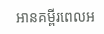អានគម្ពីរពេលអ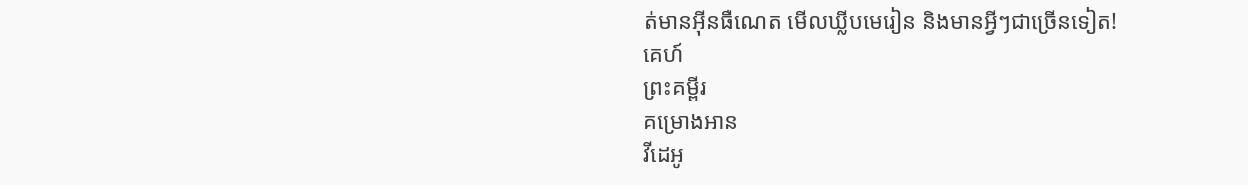ត់មានអ៊ីនធឺណេត មើលឃ្លីបមេរៀន និងមានអ្វីៗជាច្រើនទៀត!
គេហ៍
ព្រះគម្ពីរ
គម្រោងអាន
វីដេអូ